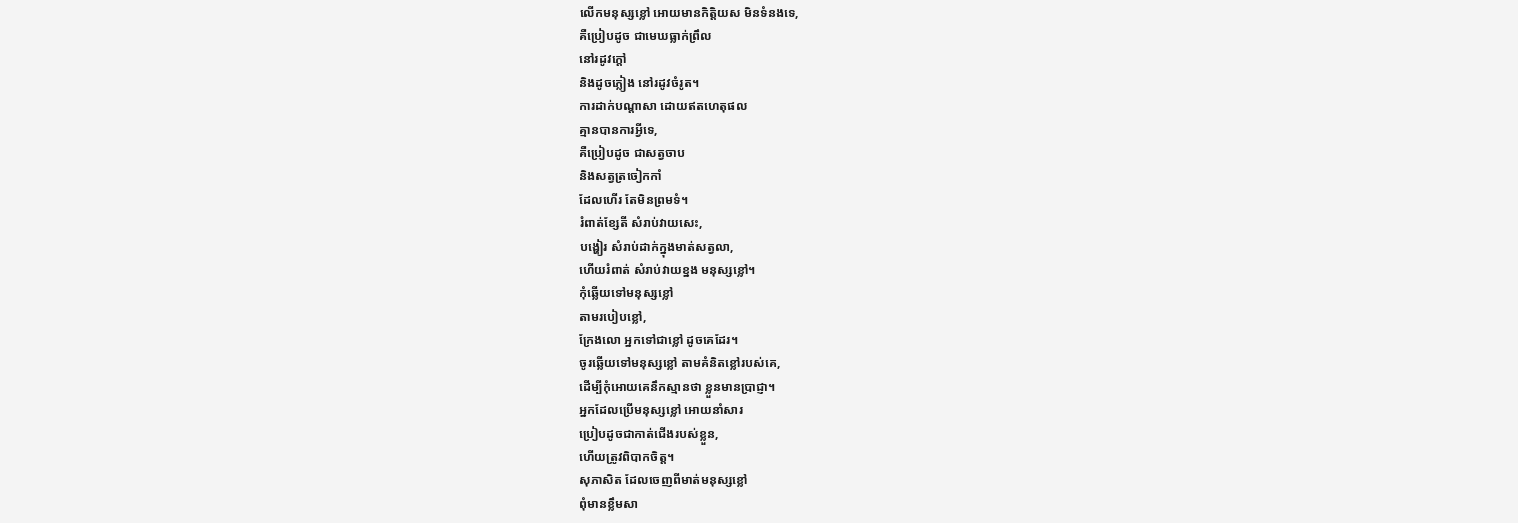លើកមនុស្សខ្លៅ អោយមានកិត្តិយស មិនទំនងទេ,
គឺប្រៀបដូច ជាមេឃធ្លាក់ព្រឹល
នៅរដូវក្ដៅ
និងដូចភ្លៀង នៅរដូវចំរូត។
ការដាក់បណ្ដាសា ដោយឥតហេតុផល
គ្មានបានការអ្វីទេ,
គឺប្រៀបដូច ជាសត្វចាប
និងសត្វត្រចៀកកាំ
ដែលហើរ តែមិនព្រមទំ។
រំពាត់ខ្សែតី សំរាប់វាយសេះ,
បង្ហៀរ សំរាប់ដាក់ក្នុងមាត់សត្វលា,
ហើយរំពាត់ សំរាប់វាយខ្នង មនុស្សខ្លៅ។
កុំឆ្លើយទៅមនុស្សខ្លៅ
តាមរបៀបខ្លៅ,
ក្រែងលោ អ្នកទៅជាខ្លៅ ដូចគេដែរ។
ចូរឆ្លើយទៅមនុស្សខ្លៅ តាមគំនិតខ្លៅរបស់គេ,
ដើម្បីកុំអោយគេនឹកស្មានថា ខ្លួនមានប្រាជ្ញា។
អ្នកដែលប្រើមនុស្សខ្លៅ អោយនាំសារ
ប្រៀបដូចជាកាត់ជើងរបស់ខ្លួន,
ហើយត្រូវពិបាកចិត្ត។
សុភាសិត ដែលចេញពីមាត់មនុស្សខ្លៅ
ពុំមានខ្លឹមសា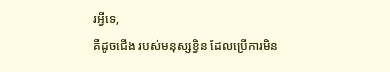រអ្វីទេ,
គឺដូចជើង របស់មនុស្សខ្វិន ដែលប្រើការមិន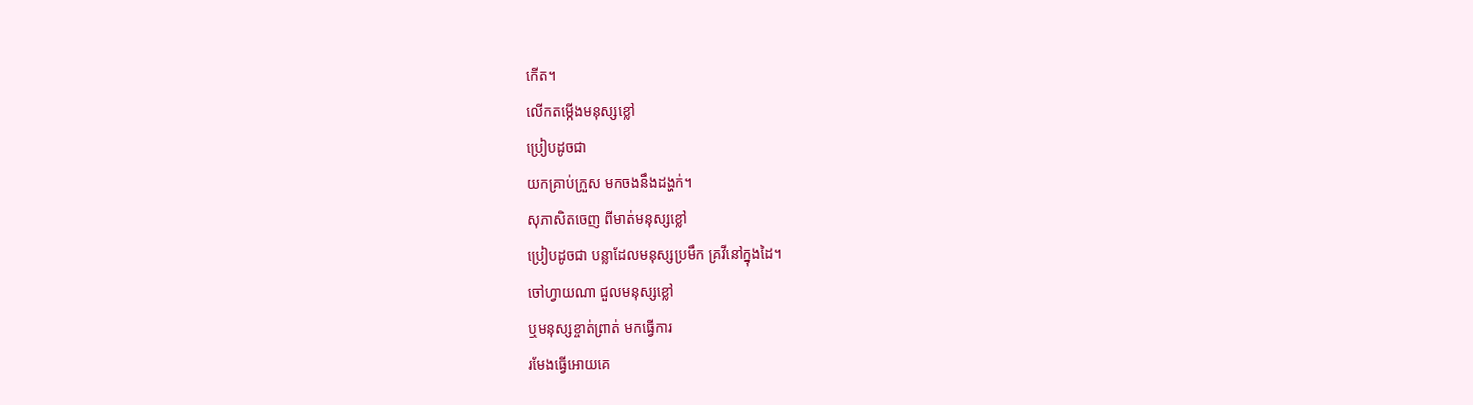កើត។
លើកតម្កើងមនុស្សខ្លៅ
ប្រៀបដូចជា
យកគ្រាប់ក្រួស មកចងនឹងដង្ហក់។
សុភាសិតចេញ ពីមាត់មនុស្សខ្លៅ
ប្រៀបដូចជា បន្លាដែលមនុស្សប្រមឹក គ្រវីនៅក្នុងដៃ។
ចៅហ្វាយណា ជួលមនុស្សខ្លៅ
ឬមនុស្សខ្ចាត់ព្រាត់ មកធ្វើការ
រមែងធ្វើអោយគេ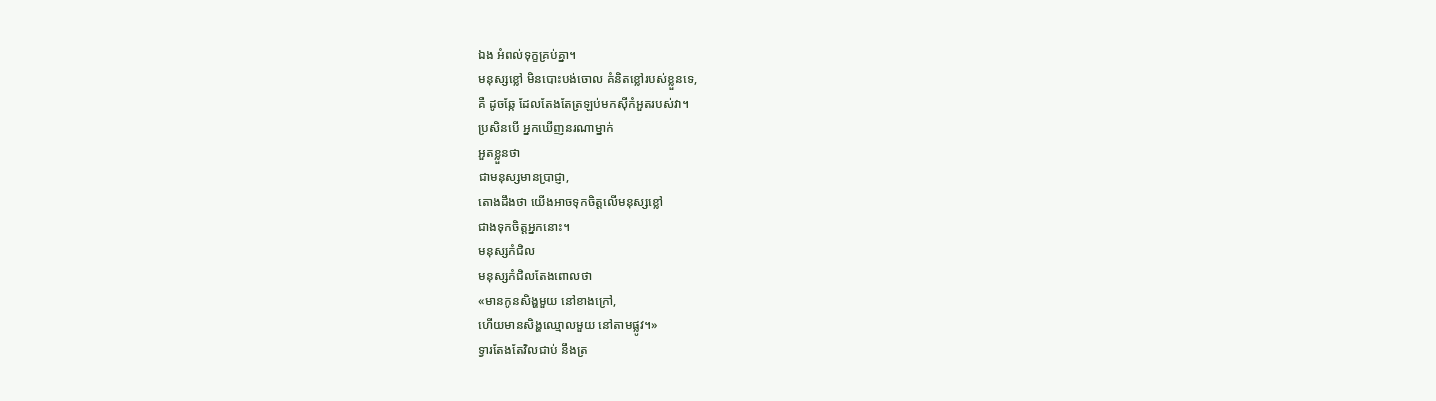ឯង អំពល់ទុក្ខគ្រប់គ្នា។
មនុស្សខ្លៅ មិនបោះបង់ចោល គំនិតខ្លៅរបស់ខ្លួនទេ,
គឺ ដូចឆ្កែ ដែលតែងតែត្រឡប់មកស៊ីកំអួតរបស់វា។
ប្រសិនបើ អ្នកឃើញនរណាម្នាក់
អួតខ្លួនថា
ជាមនុស្សមានប្រាជ្ញា,
តោងដឹងថា យើងអាចទុកចិត្តលើមនុស្សខ្លៅ
ជាងទុកចិត្តអ្នកនោះ។
មនុស្សកំជិល
មនុស្សកំជិលតែងពោលថា
«មានកូនសិង្ហមួយ នៅខាងក្រៅ,
ហើយមានសិង្ហឈ្មោលមួយ នៅតាមផ្លូវ។»
ទ្វារតែងតែវិលជាប់ នឹងត្រ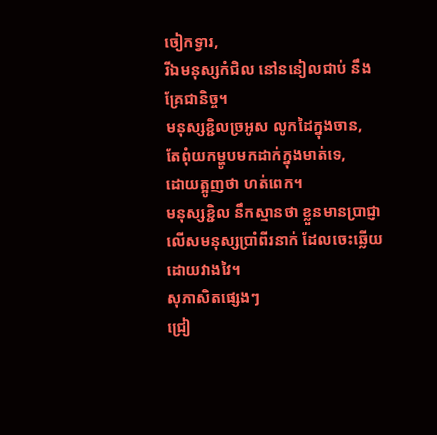ចៀកទ្វារ,
រីឯមនុស្សកំជិល នៅននៀលជាប់ នឹងគ្រែជានិច្ច។
មនុស្សខ្ជិលច្រអូស លូកដៃក្នុងចាន,
តែពុំយកម្ហូបមកដាក់ក្នុងមាត់ទេ,
ដោយត្អូញថា ហត់ពេក។
មនុស្សខ្ជិល នឹកស្មានថា ខ្លួនមានប្រាជ្ញា
លើសមនុស្សប្រាំពីរនាក់ ដែលចេះឆ្លើយដោយវាងវៃ។
សុភាសិតផ្សេងៗ
ជ្រៀ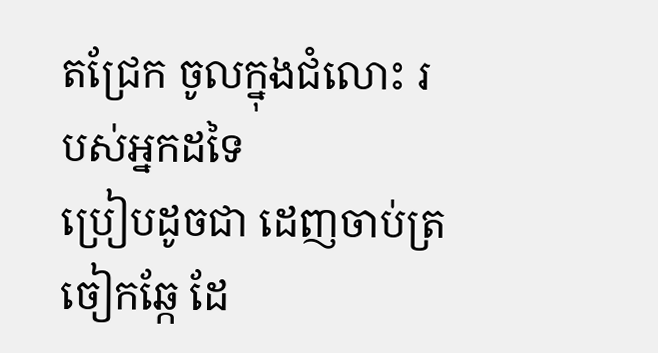តជ្រែក ចូលក្នុងជំលោះ របស់អ្នកដទៃ
ប្រៀបដូចជា ដេញចាប់ត្រចៀកឆ្កែ ដែ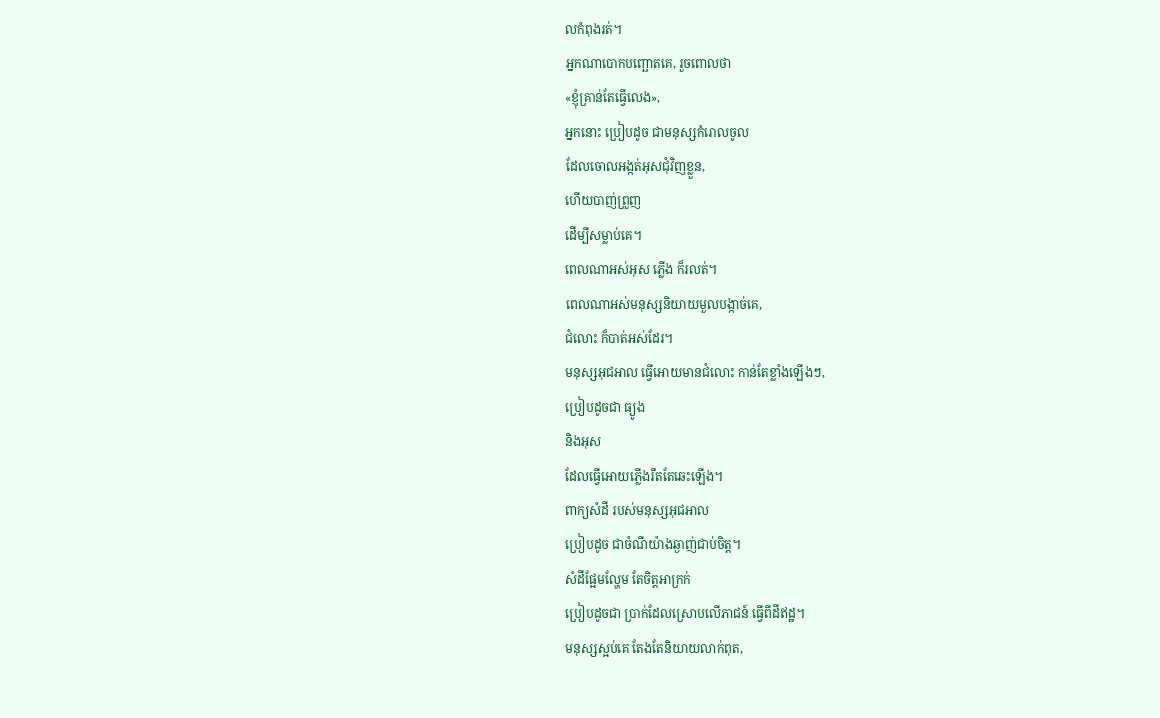លកំពុងរត់។
អ្នកណាបោកបញ្ឆោតគេ, រួចពោលថា
«ខ្ញុំគ្រាន់តែធ្វើលេង»,
អ្នកនោះ ប្រៀបដូច ជាមនុស្សកំរោលចូល
ដែលចោលអង្កត់អុសជុំវិញខ្លួន,
ហើយបាញ់ព្រួញ
ដើម្បីសម្លាប់គេ។
ពេលណាអស់អុស ភ្លើង ក៏រលត់។
ពេលណាអស់មនុស្សនិយាយមួលបង្កាច់គេ,
ជំលោះ ក៏បាត់អស់ដែរ។
មនុស្សអុជអាល ធ្វើអោយមានជំលោះ កាន់តែខ្លាំងឡើងៗ,
ប្រៀបដូចជា ធ្យូង
និងអុស
ដែលធ្វើអោយភ្លើងរឹតតែឆេះឡើង។
ពាក្យសំដី របស់មនុស្សអុជអាល
ប្រៀបដូច ជាចំណីយ៉ាងឆ្ងាញ់ជាប់ចិត្ត។
សំដីផ្អែមល្ហែម តែចិត្តអាក្រក់
ប្រៀបដូចជា ប្រាក់ដែលស្រោបលើភាជន៍ ធ្វើពីដីឥដ្ឋ។
មនុស្សស្អប់គេ តែងតែនិយាយលាក់ពុត,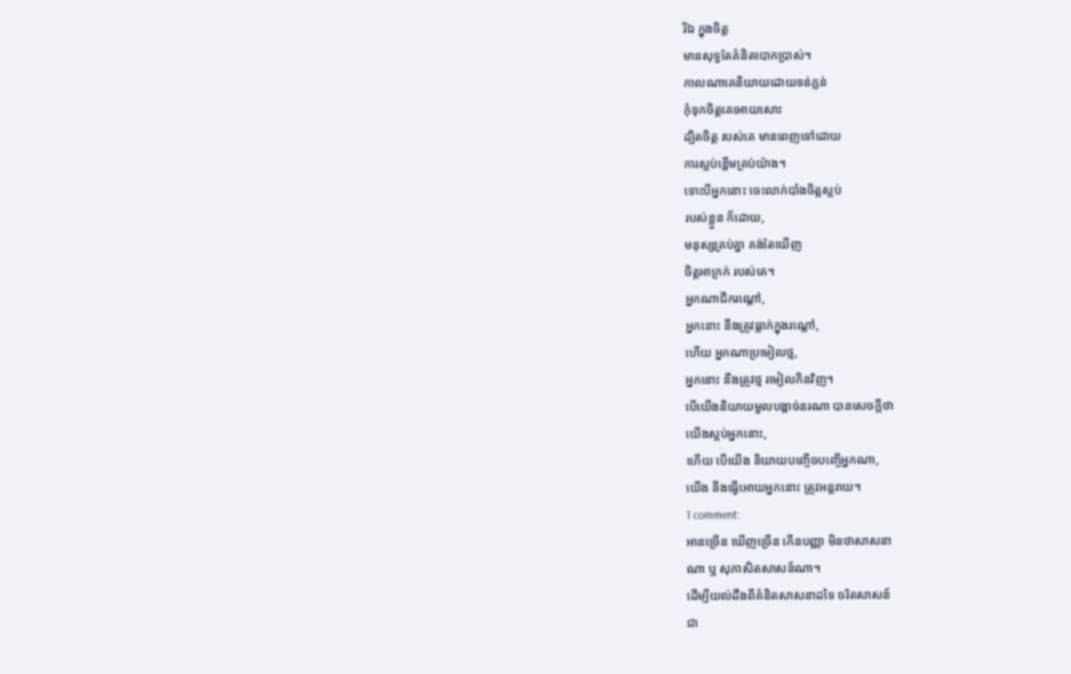រីឯ ក្នុងចិត្ត
មានសុទ្ធតែគំនិតបោកប្រាស់។
កាលណាគេនិយាយដោយទន់ភ្លន់
កុំទុកចិត្តគេអោយសោះ
ដ្បិតចិត្ត របស់គេ មានពេញទៅដោយ
ការស្អប់ខ្ពើមគ្រប់យ៉ាង។
ទោះបីអ្នកនោះ ចេះលាក់បាំងចិត្តស្អប់
របស់ខ្លួន ក៏ដោយ,
មនុស្សគ្រប់គ្នា គង់តែឃើញ
ចិត្តអាក្រក់ របស់គេ។
អ្នកណាជីករណ្ដៅ,
អ្នកនោះ នឹងត្រូវធ្លាក់ក្នុងរណ្ដៅ,
ហើយ អ្នកណាប្រមៀលថ្ម,
អ្នកនោះ នឹងត្រូវថ្ម រមៀលកិនវិញ។
បើយើងនិយាយមួលបង្កាច់នរណា បានសេចក្ដីថា
យើងស្អប់អ្នកនោះ,
ហើយ បើយើង និយាយបញ្ចើចបញ្ចើអ្នកណា,
យើង នឹងធ្វើអោយអ្នកនោះ ត្រូវអន្តរាយ។
1 comment:
អានច្រើន ឃើញច្រើន កើនបញ្ញា មិនថាសាសនា
ណា ឬ សុភាសិតសាសន៍ណា។
ដើម្បីយល់ដឹងពីគំនិតសាសនាដទៃ ចរិតសាសន៍
ជា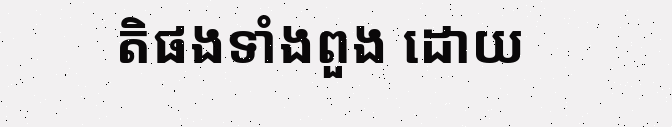តិផងទាំងពួង ដោយ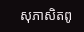សុភាសិតពូ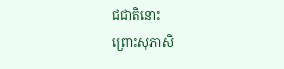ជជាតិនោះ
ព្រោះសុភាសិ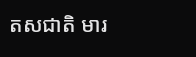តសជាតិ មារ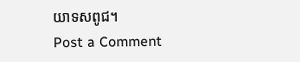យាទសពូជ។
Post a Comment